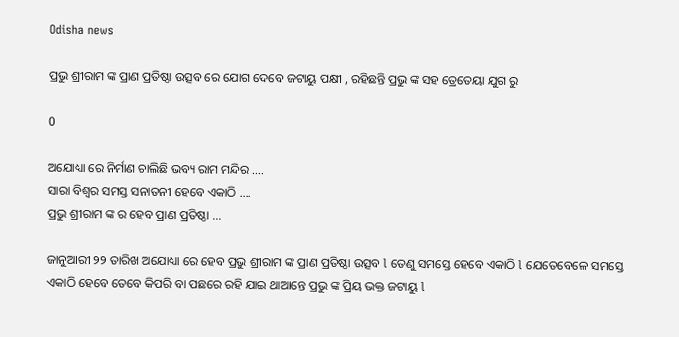Odisha news

ପ୍ରଭୁ ଶ୍ରୀରାମ ଙ୍କ ପ୍ରାଣ ପ୍ରତିଷ୍ଠା ଉତ୍ସବ ରେ ଯୋଗ ଦେବେ ଜଟାୟୁ ପକ୍ଷୀ , ରହିଛନ୍ତି ପ୍ରଭୁ ଙ୍କ ସହ ତ୍ରେତେୟା ଯୁଗ ରୁ

0

ଅଯୋଧ୍ୟା ରେ ନିର୍ମାଣ ଚାଲିଛି ଭବ୍ୟ ରାମ ମନ୍ଦିର ….
ସାରା ବିଶ୍ୱର ସମସ୍ତ ସନାତନୀ ହେବେ ଏକାଠି ….
ପ୍ରଭୁ ଶ୍ରୀରାମ ଙ୍କ ର ହେବ ପ୍ରାଣ ପ୍ରତିଷ୍ଠା …

ଜାନୁଆରୀ ୨୨ ତାରିଖ ଅଯୋଧ୍ୟା ରେ ହେବ ପ୍ରଭୁ ଶ୍ରୀରାମ ଙ୍କ ପ୍ରାଣ ପ୍ରତିଷ୍ଠା ଉତ୍ସବ l ତେଣୁ ସମସ୍ତେ ହେବେ ଏକାଠି l ଯେତେବେଳେ ସମସ୍ତେ ଏକାଠି ହେବେ ତେବେ କିପରି ବା ପଛରେ ରହି ଯାଇ ଥାଆନ୍ତେ ପ୍ରଭୁ ଙ୍କ ପ୍ରିୟ ଭକ୍ତ ଜଟାୟୁ l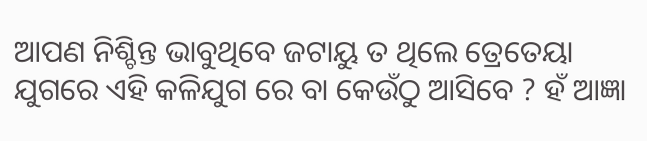ଆପଣ ନିଶ୍ଚିନ୍ତ ଭାବୁଥିବେ ଜଟାୟୁ ତ ଥିଲେ ତ୍ରେତେୟା ଯୁଗରେ ଏହି କଳିଯୁଗ ରେ ବା କେଉଁଠୁ ଆସିବେ ? ହଁ ଆଜ୍ଞା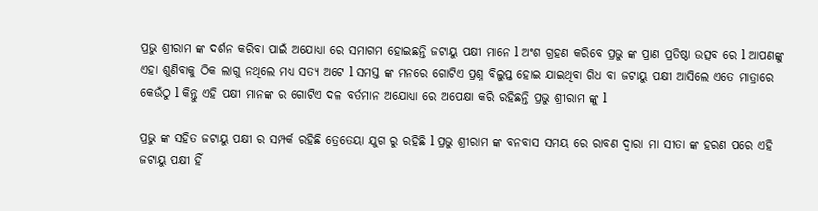ପ୍ରଭୁ ଶ୍ରୀରାମ ଙ୍କ ଦର୍ଶନ କରିବା ପାଇଁ ଅଯୋଧ୍ୟା ରେ ସମାଗମ ହୋଇଛନ୍ତି ଜଟାୟୁ ପକ୍ଷୀ ମାନେ l ଅଂଶ ଗ୍ରହଣ କରିବେ ପ୍ରଭୁ ଙ୍କ ପ୍ରାଣ ପ୍ରତିଷ୍ଠା ଉତ୍ସବ ରେ l ଆପଣଙ୍କୁ ଏହା ଶୁଣିବାକୁ ଠିକ ଲାଗୁ ନଥିଲେ ମଧ୍ୟ ସତ୍ୟ ଅଟେ l ସମସ୍ତ ଙ୍କ ମନରେ ଗୋଟିଏ ପ୍ରଶ୍ନ ବିଲୁପ୍ତ ହୋଇ ଯାଇଥିବା ଗିଧ ବା ଜଟାୟୁ ପକ୍ଷୀ ଆସିଲେ ଏତେ ମାତ୍ରାରେ କେଉଁଠୁ l କିନ୍ତୁ ଏହି ପକ୍ଷୀ ମାନଙ୍କ ର ଗୋଟିଏ ଦଳ ବର୍ତମାନ ଅଯୋଧ୍ୟା ରେ ଅପେକ୍ଷା କରି ରହିଛନ୍ତି ପ୍ରଭୁ ଶ୍ରୀରାମ ଙ୍କୁ l

ପ୍ରଭୁ ଙ୍କ ସହିତ ଜଟାୟୁ ପକ୍ଷୀ ର ସମ୍ପର୍କ ରହିଛି ତ୍ରେତେୟା ଯୁଗ ରୁ ରହିଛି l ପ୍ରଭୁ ଶ୍ରୀରାମ ଙ୍କ ବନବାସ ସମୟ ରେ ରାବଣ ଦ୍ୱାରା ମା ସୀତା ଙ୍କ ହରଣ ପରେ ଏହି ଜଟାୟୁ ପକ୍ଷୀ ହିଁ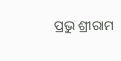ପ୍ରଭୁ ଶ୍ରୀରାମ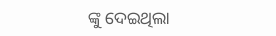ଙ୍କୁ ଦେଇଥିଲା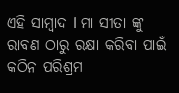ଏହି ସାମ୍ବାଦ l ମା ସୀତା ଙ୍କୁ ରାବଣ ଠାରୁ ରକ୍ଷା କରିବା ପାଇଁ କଠିନ ପରିଶ୍ରମ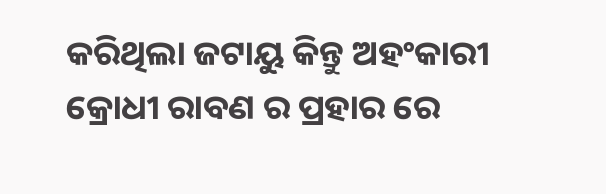କରିଥିଲା ଜଟାୟୁ କିନ୍ତୁ ଅହଂକାରୀ କ୍ରୋଧୀ ରାବଣ ର ପ୍ରହାର ରେ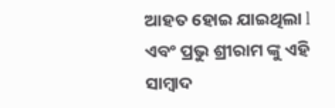ଆହତ ହୋଇ ଯାଇଥିଲା l ଏବଂ ପ୍ରଭୁ ଶ୍ରୀରାମ ଙ୍କୁ ଏହି ସାମ୍ବାଦ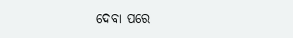ଦେବା ପରେ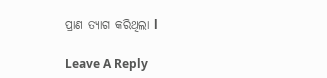ପ୍ରାଣ ତ୍ୟାଗ କରିଥିଲା l

Leave A Reply